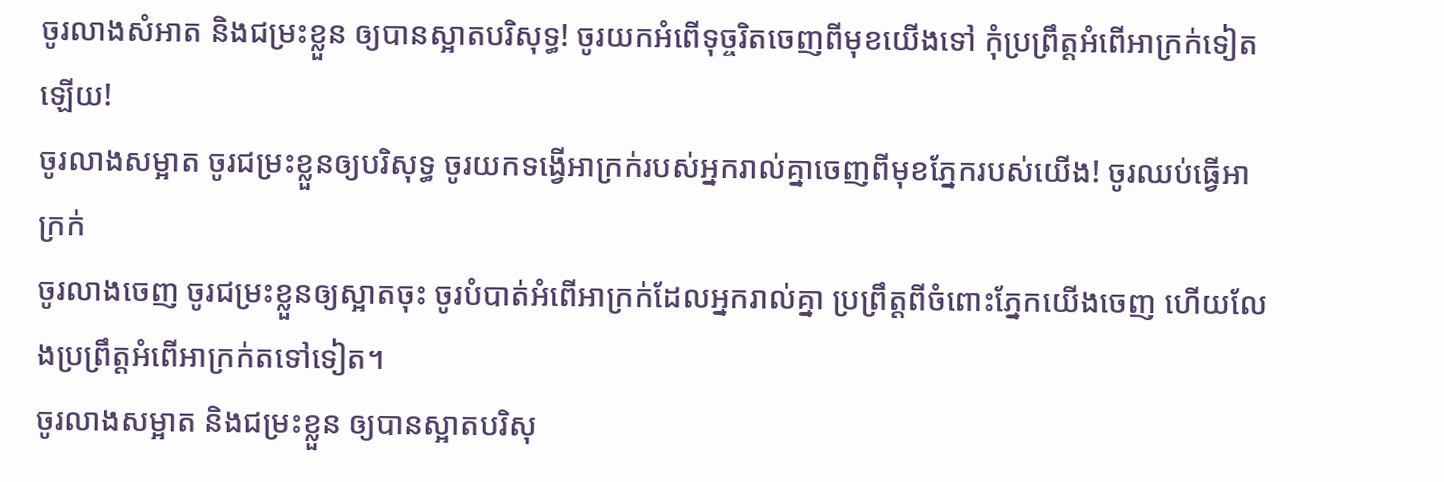ចូរលាងសំអាត និងជម្រះខ្លួន ឲ្យបានស្អាតបរិសុទ្ធ! ចូរយកអំពើទុច្ចរិតចេញពីមុខយើងទៅ កុំប្រព្រឹត្តអំពើអាក្រក់ទៀតឡើយ!
ចូរលាងសម្អាត ចូរជម្រះខ្លួនឲ្យបរិសុទ្ធ ចូរយកទង្វើអាក្រក់របស់អ្នករាល់គ្នាចេញពីមុខភ្នែករបស់យើង! ចូរឈប់ធ្វើអាក្រក់
ចូរលាងចេញ ចូរជម្រះខ្លួនឲ្យស្អាតចុះ ចូរបំបាត់អំពើអាក្រក់ដែលអ្នករាល់គ្នា ប្រព្រឹត្តពីចំពោះភ្នែកយើងចេញ ហើយលែងប្រព្រឹត្តអំពើអាក្រក់តទៅទៀត។
ចូរលាងសម្អាត និងជម្រះខ្លួន ឲ្យបានស្អាតបរិសុ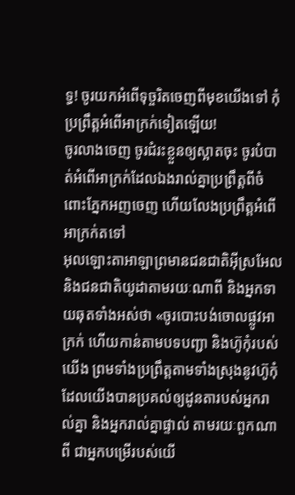ទ្ធ! ចូរយកអំពើទុច្ចរិតចេញពីមុខយើងទៅ កុំប្រព្រឹត្តអំពើអាក្រក់ទៀតឡើយ!
ចូរលាងចេញ ចូរជំរះខ្លួនឲ្យស្អាតចុះ ចូរបំបាត់អំពើអាក្រក់ដែលឯងរាល់គ្នាប្រព្រឹត្តពីចំពោះភ្នែកអញចេញ ហើយលែងប្រព្រឹត្តអំពើអាក្រក់តទៅ
អុលឡោះតាអាឡាព្រមានជនជាតិអ៊ីស្រអែល និងជនជាតិយូដាតាមរយៈណាពី និងអ្នកទាយឆុតទាំងអស់ថា «ចូរបោះបង់ចោលផ្លូវអាក្រក់ ហើយកាន់តាមបទបញ្ជា និងហ៊ូកុំរបស់យើង ព្រមទាំងប្រព្រឹត្តតាមទាំងស្រុងនូវហ៊ូកុំ ដែលយើងបានប្រគល់ឲ្យដូនតារបស់អ្នករាល់គ្នា និងអ្នករាល់គ្នាផ្ទាល់ តាមរយៈពួកណាពី ជាអ្នកបម្រើរបស់យើ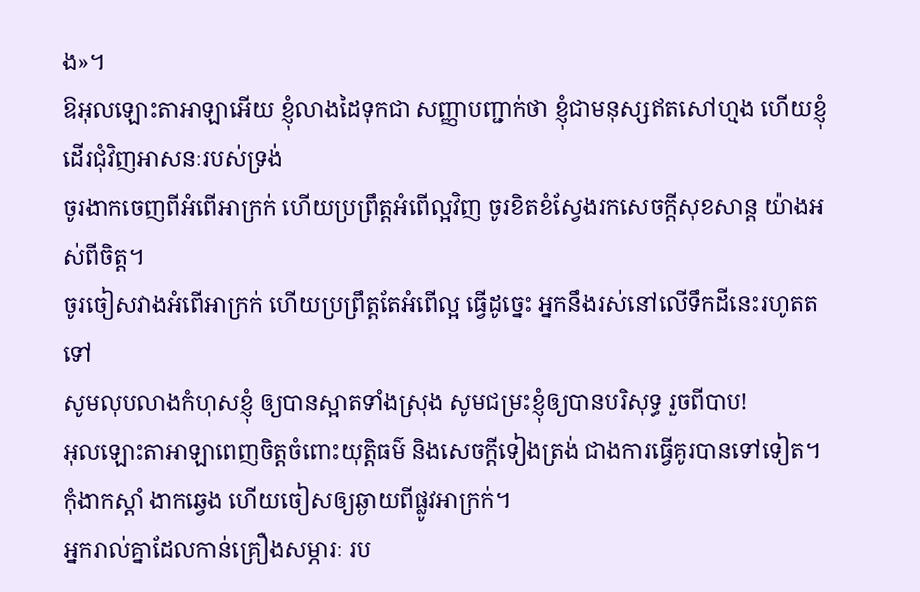ង»។
ឱអុលឡោះតាអាឡាអើយ ខ្ញុំលាងដៃទុកជា សញ្ញាបញ្ជាក់ថា ខ្ញុំជាមនុស្សឥតសៅហ្មង ហើយខ្ញុំដើរជុំវិញអាសនៈរបស់ទ្រង់
ចូរងាកចេញពីអំពើអាក្រក់ ហើយប្រព្រឹត្តអំពើល្អវិញ ចូរខិតខំស្វែងរកសេចក្ដីសុខសាន្ត យ៉ាងអស់ពីចិត្ត។
ចូរចៀសវាងអំពើអាក្រក់ ហើយប្រព្រឹត្តតែអំពើល្អ ធ្វើដូច្នេះ អ្នកនឹងរស់នៅលើទឹកដីនេះរហូតតទៅ
សូមលុបលាងកំហុសខ្ញុំ ឲ្យបានស្អាតទាំងស្រុង សូមជម្រះខ្ញុំឲ្យបានបរិសុទ្ធ រួចពីបាប!
អុលឡោះតាអាឡាពេញចិត្តចំពោះយុត្តិធម៌ និងសេចក្ដីទៀងត្រង់ ជាងការធ្វើគូរបានទៅទៀត។
កុំងាកស្ដាំ ងាកឆ្វេង ហើយចៀសឲ្យឆ្ងាយពីផ្លូវអាក្រក់។
អ្នករាល់គ្នាដែលកាន់គ្រឿងសម្ភារៈ រប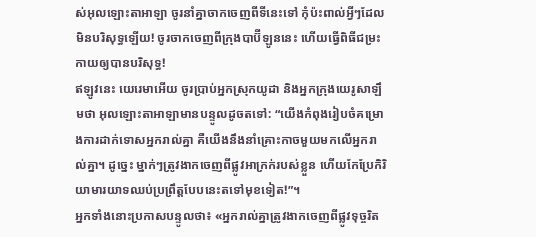ស់អុលឡោះតាអាឡា ចូរនាំគ្នាចាកចេញពីទីនេះទៅ កុំប៉ះពាល់អ្វីៗដែលមិនបរិសុទ្ធឡើយ! ចូរចាកចេញពីក្រុងបាប៊ីឡូននេះ ហើយធ្វើពិធីជម្រះកាយឲ្យបានបរិសុទ្ធ!
ឥឡូវនេះ យេរេមាអើយ ចូរប្រាប់អ្នកស្រុកយូដា និងអ្នកក្រុងយេរូសាឡឹមថា អុលឡោះតាអាឡាមានបន្ទូលដូចតទៅ: “យើងកំពុងរៀបចំគម្រោងការដាក់ទោសអ្នករាល់គ្នា គឺយើងនឹងនាំគ្រោះកាចមួយមកលើអ្នករាល់គ្នា។ ដូច្នេះ ម្នាក់ៗត្រូវងាកចេញពីផ្លូវអាក្រក់របស់ខ្លួន ហើយកែប្រែកិរិយាមារយាទឈប់ប្រព្រឹត្តបែបនេះតទៅមុខទៀត!”។
អ្នកទាំងនោះប្រកាសបន្ទូលថា៖ «អ្នករាល់គ្នាត្រូវងាកចេញពីផ្លូវទុច្ចរិត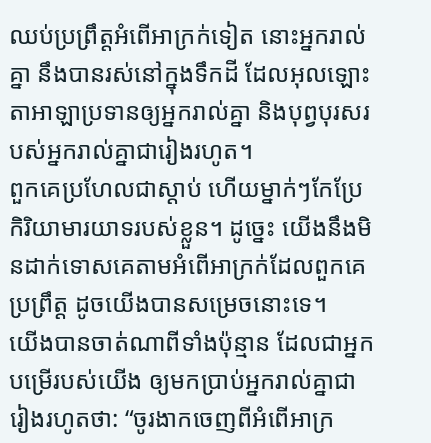ឈប់ប្រព្រឹត្តអំពើអាក្រក់ទៀត នោះអ្នករាល់គ្នា នឹងបានរស់នៅក្នុងទឹកដី ដែលអុលឡោះតាអាឡាប្រទានឲ្យអ្នករាល់គ្នា និងបុព្វបុរសរបស់អ្នករាល់គ្នាជារៀងរហូត។
ពួកគេប្រហែលជាស្ដាប់ ហើយម្នាក់ៗកែប្រែកិរិយាមារយាទរបស់ខ្លួន។ ដូច្នេះ យើងនឹងមិនដាក់ទោសគេតាមអំពើអាក្រក់ដែលពួកគេប្រព្រឹត្ត ដូចយើងបានសម្រេចនោះទេ។
យើងបានចាត់ណាពីទាំងប៉ុន្មាន ដែលជាអ្នកបម្រើរបស់យើង ឲ្យមកប្រាប់អ្នករាល់គ្នាជារៀងរហូតថា: “ចូរងាកចេញពីអំពើអាក្រ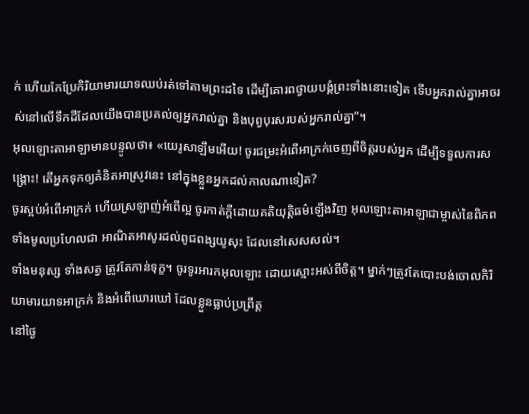ក់ ហើយកែប្រែកិរិយាមារយាទឈប់រត់ទៅតាមព្រះដទៃ ដើម្បីគោរពថ្វាយបង្គំព្រះទាំងនោះទៀត ទើបអ្នករាល់គ្នាអាចរស់នៅលើទឹកដីដែលយើងបានប្រគល់ឲ្យអ្នករាល់គ្នា និងបុព្វបុរសរបស់អ្នករាល់គ្នា”។
អុលឡោះតាអាឡាមានបន្ទូលថា៖ «យេរូសាឡឹមអើយ! ចូរជម្រះអំពើអាក្រក់ចេញពីចិត្តរបស់អ្នក ដើម្បីទទួលការសង្គ្រោះ! តើអ្នកទុកឲ្យគំនិតអាស្រូវនេះ នៅក្នុងខ្លួនអ្នកដល់កាលណាទៀត?
ចូរស្អប់អំពើអាក្រក់ ហើយស្រឡាញ់អំពើល្អ ចូរកាត់ក្ដីដោយគតិយុត្តិធម៌ឡើងវិញ អុលឡោះតាអាឡាជាម្ចាស់នៃពិភពទាំងមូលប្រហែលជា អាណិតអាសូរដល់ពូជពង្សយូសុះ ដែលនៅសេសសល់។
ទាំងមនុស្ស ទាំងសត្វ ត្រូវតែកាន់ទុក្ខ។ ចូរទូរអារកអុលឡោះ ដោយស្មោះអស់ពីចិត្ត។ ម្នាក់ៗត្រូវតែបោះបង់ចោលកិរិយាមារយាទអាក្រក់ និងអំពើឃោរឃៅ ដែលខ្លួនធ្លាប់ប្រព្រឹត្ត
នៅថ្ងៃ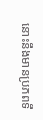នោះនឹងមានប្រភពទឹ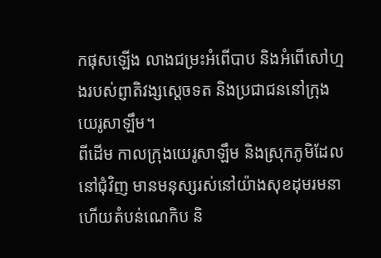កផុសឡើង លាងជម្រះអំពើបាប និងអំពើសៅហ្មងរបស់ព្ញាតិវង្សស្តេចទត និងប្រជាជននៅក្រុងយេរូសាឡឹម។
ពីដើម កាលក្រុងយេរូសាឡឹម និងស្រុកភូមិដែលនៅជុំវិញ មានមនុស្សរស់នៅយ៉ាងសុខដុមរមនា ហើយតំបន់ណេកិប និ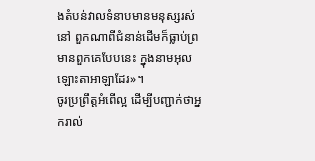ងតំបន់វាលទំនាបមានមនុស្សរស់នៅ ពួកណាពីជំនាន់ដើមក៏ធ្លាប់ព្រមានពួកគេបែបនេះ ក្នុងនាមអុលឡោះតាអាឡាដែរ»។
ចូរប្រព្រឹត្ដអំពើល្អ ដើម្បីបញ្ជាក់ថាអ្នករាល់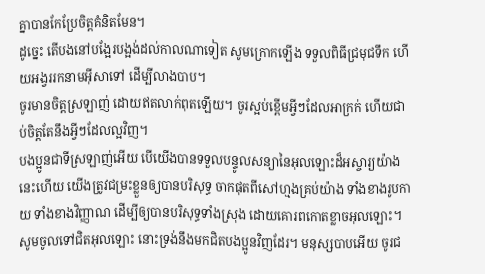គ្នាបានកែប្រែចិត្ដគំនិតមែន។
ដូច្នេះ តើបងនៅបង្អែរបង្អង់ដល់កាលណាទៀត សូមក្រោកឡើង ទទួលពិធីជ្រមុជទឹក ហើយអង្វររកនាមអ៊ីសាទៅ ដើម្បីលាងបាប។
ចូរមានចិត្ដស្រឡាញ់ ដោយឥតលាក់ពុតឡើយ។ ចូរស្អប់ខ្ពើមអ្វីៗដែលអាក្រក់ ហើយជាប់ចិត្ដតែនឹងអ្វីៗដែលល្អវិញ។
បងប្អូនជាទីស្រឡាញ់អើយ បើយើងបានទទួលបន្ទូលសន្យានៃអុលឡោះដ៏អស្ចារ្យយ៉ាងនេះហើយ យើងត្រូវជម្រះខ្លួនឲ្យបានបរិសុទ្ធ ចាកផុតពីសៅហ្មងគ្រប់យ៉ាង ទាំងខាងរូបកាយ ទាំងខាងវិញ្ញាណ ដើម្បីឲ្យបានបរិសុទ្ធទាំងស្រុង ដោយគោរពកោតខ្លាចអុលឡោះ។
សូមចូលទៅជិតអុលឡោះ នោះទ្រង់នឹងមកជិតបងប្អូនវិញដែរ។ មនុស្សបាបអើយ ចូរជ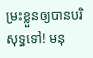ម្រះខ្លួនឲ្យបានបរិសុទ្ធទៅ! មនុ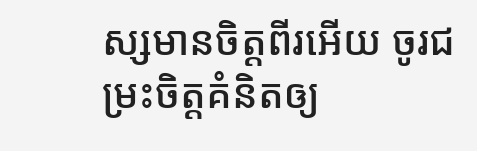ស្សមានចិត្ដពីរអើយ ចូរជម្រះចិត្ដគំនិតឲ្យ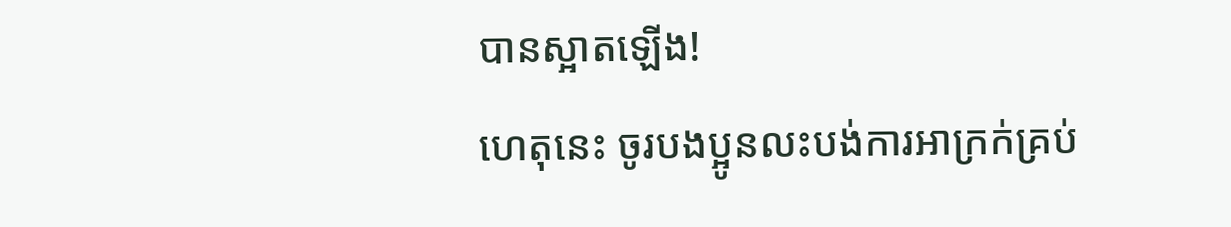បានស្អាតឡើង!
ហេតុនេះ ចូរបងប្អូនលះបង់ការអាក្រក់គ្រប់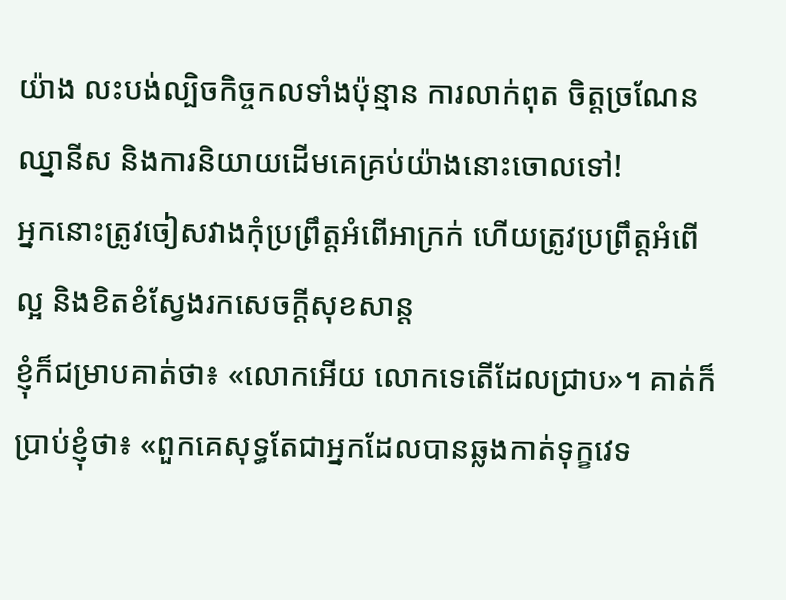យ៉ាង លះបង់ល្បិចកិច្ចកលទាំងប៉ុន្មាន ការលាក់ពុត ចិត្ដច្រណែនឈ្នានីស និងការនិយាយដើមគេគ្រប់យ៉ាងនោះចោលទៅ!
អ្នកនោះត្រូវចៀសវាងកុំប្រព្រឹត្ដអំពើអាក្រក់ ហើយត្រូវប្រព្រឹត្ដអំពើល្អ និងខិតខំស្វែងរកសេចក្ដីសុខសាន្ដ
ខ្ញុំក៏ជម្រាបគាត់ថា៖ «លោកអើយ លោកទេតើដែលជ្រាប»។ គាត់ក៏ប្រាប់ខ្ញុំថា៖ «ពួកគេសុទ្ធតែជាអ្នកដែលបានឆ្លងកាត់ទុក្ខវេទ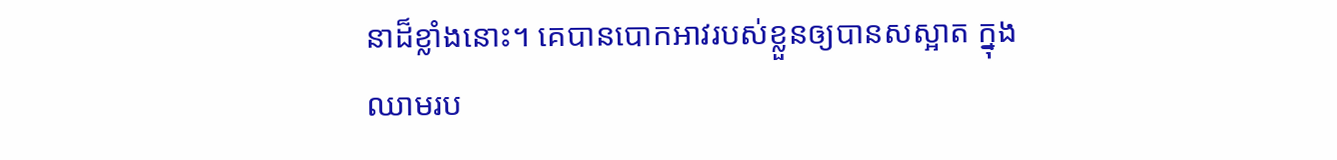នាដ៏ខ្លាំងនោះ។ គេបានបោកអាវរបស់ខ្លួនឲ្យបានសស្អាត ក្នុងឈាមរប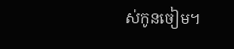ស់កូនចៀម។